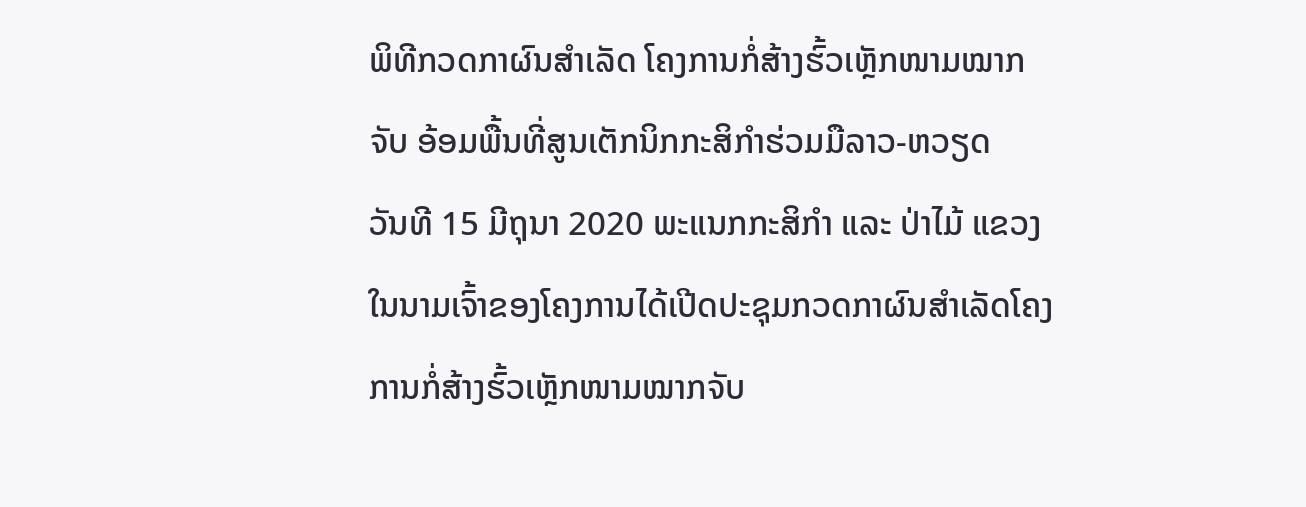ພິທີກວດກາຜົນສຳເລັດ ໂຄງການກໍ່ສ້າງຮົ້ວເຫຼັກໜາມໝາກຈັບ ອ້ອມພື້ນທີ່ສູນເຕັກນິກກະສິກຳຮ່ວມມືລາວ-ຫວຽດ
ວັນທີ 15 ມີຖຸນາ 2020 ພະແນກກະສິກຳ ແລະ ປ່າໄມ້ ແຂວງ ໃນນາມເຈົ້າຂອງໂຄງການໄດ້ເປີດປະຊຸມກວດກາຜົນສຳເລັດໂຄງການກໍ່ສ້າງຮົ້ວເຫຼັກໜາມໝາກຈັບ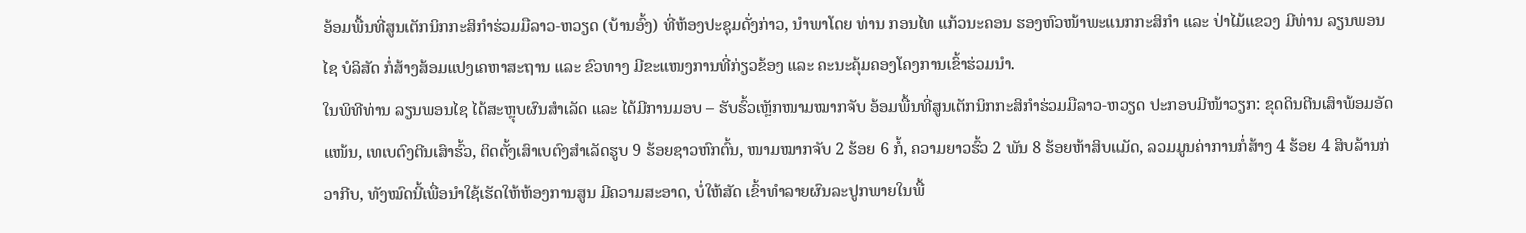ອ້ອມພື້ນທີ່ສູນເຕັກນິກກະສິກຳຮ່ວມມືລາວ-ຫວຽດ (ບ້ານອົ້ງ) ທີ່ຫ້ອງປະຊຸມດັ່ງກ່າວ, ນຳພາໂດຍ ທ່ານ ກອນໄທ ແກ້ວນະຄອນ ຮອງຫົວໜ້າພະແນກກະສິກຳ ແລະ ປ່າໄມ້ແຂວງ ມີທ່ານ ລຽນພອນໄຊ ບໍລິສັດ ກໍ່ສ້າງສ້ອມແປງເຄຫາສະຖານ ແລະ ຂົວທາງ ມີຂະແໜງການທີ່ກ່ຽວຂ້ອງ ແລະ ຄະນະຄຸ້ມຄອງໂຄງການເຂົ້າຮ່ວມນຳ.
ໃນພິທີທ່ານ ລຽນພອນໄຊ ໄດ້ສະຫຼຸບຜົນສຳເລັດ ແລະ ໄດ້ມີການມອບ – ຮັບຮົ້ວເຫຼັກໜາມໝາກຈັບ ອ້ອມພື້ນທີ່ສູນເຕັກນິກກະສິກຳຮ່ວມມືລາວ-ຫວຽດ ປະກອບມີໜ້າວຽກ: ຂຸດດິນຕີນເສົາພ້ອມອັດແໜ້ນ, ເທເບຕົງຕີນເສົາຮົ້ວ, ຕິດຕັ້ງເສົາເບຕົງສຳເລັດຮູບ 9 ຮ້ອຍຊາວຫົກຕົ້ນ, ໜາມໝາກຈັບ 2 ຮ້ອຍ 6 ກໍ້, ຄວາມຍາວຮົ້ວ 2 ພັນ 8 ຮ້ອຍຫ້າສິບແມັດ, ລວມມູນຄ່າການກໍ່ສ້າງ 4 ຮ້ອຍ 4 ສິບລ້ານກ່ວາກີບ, ທັງໝົດນີ້ເພື່ອນໍາໃຊ້ເຮັດໃຫ້ຫ້ອງການສູນ ມີຄວາມສະອາດ, ບໍ່ໃຫ້ສັດ ເຂົ້າທຳລາຍຜົນລະປູກພາຍໃນພື້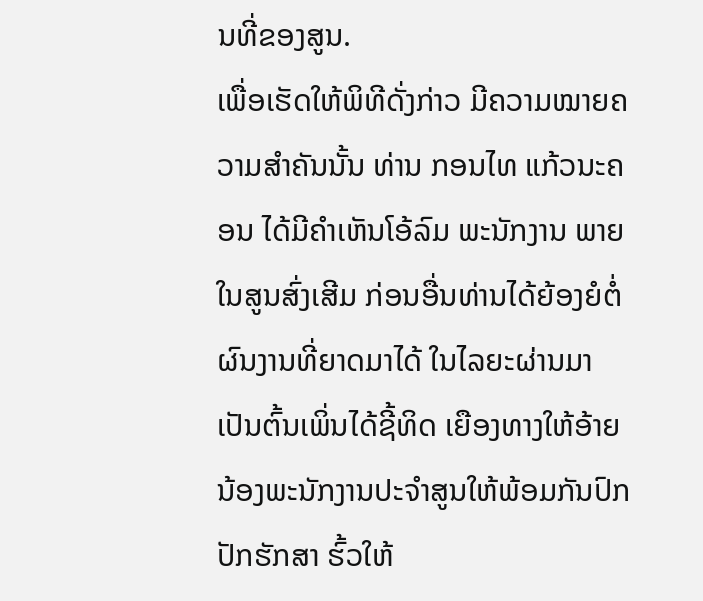ນທີ່ຂອງສູນ.
ເພື່ອເຮັດໃຫ້ພິທີດັ່ງກ່າວ ມີຄວາມໝາຍຄວາມສຳຄັນນັ້ນ ທ່ານ ກອນໄທ ແກ້ວນະຄອນ ໄດ້ມີຄຳເຫັນໂອ້ລົມ ພະນັກງານ ພາຍໃນສູນສົ່ງເສີມ ກ່ອນອື່ນທ່ານໄດ້ຍ້ອງຍໍຕໍ່ຜົນງານທີ່ຍາດມາໄດ້ ໃນໄລຍະຜ່ານມາ ເປັນຕົ້ນເພິ່ນໄດ້ຊີ້ທິດ ເຍືອງທາງໃຫ້ອ້າຍນ້ອງພະນັກງານປະຈຳສູນໃຫ້ພ້ອມກັນປົກປັກຮັກສາ ຮົ້ວໃຫ້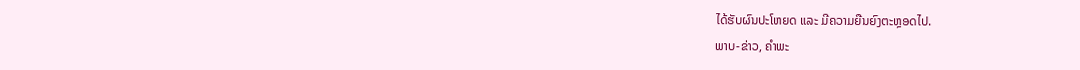ໄດ້ຮັບຜົນປະໂຫຍດ ແລະ ມີຄວາມຍືນຍົງຕະຫຼອດໄປ.
ພາບ-ຂ່າວ, ຄຳພະ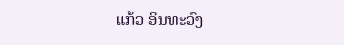ແກ້ວ ອິນທະວົງ